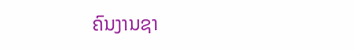ຄົນງານຊາ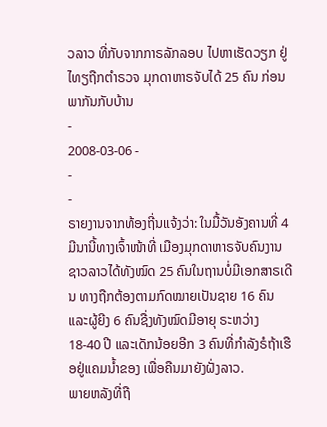ວລາວ ທີ່ກັບຈາກກາຣລັກລອບ ໄປຫາເຮັດວຽກ ຢູ່ໄທຽຖືກຕຳຣວຈ ມຸກດາຫາຣຈັບໄດ້ 25 ຄົນ ກ່ອນພາກັນກັບບ້ານ
-
2008-03-06 -
-
-
ຣາຍງານຈາກທ້ອງຖີ່ນແຈ້ງວ່າ: ໃນມື້ວັນອັງຄານທີ່ 4 ມີນານີ້ທາງເຈົ້າໜ້າທີ່ ເມືອງມຸກດາຫາຣຈັບຄົນງານຊາວລາວໄດ້ທັງໝົດ 25 ຄົນໃນຖານບໍ່ມີເອກສາຣເດີນ ທາງຖືກຕ້ອງຕາມກົດໝາຍເປັນຊາຍ 16 ຄົນແລະຜູ້ຍີງ 6 ຄົນຊື່ງທັງໝົດມີອາຍຸ ຣະຫວ່າງ 18-40 ປີ ແລະເດັກນ້ອຍອີກ 3 ຄົນທີ່ກຳລັງຣໍຖ້າເຮືອຢູ່ແຄມນ້ຳຂອງ ເພື່ອຄືນມາຍັງຝັ່ງລາວ.
ພາຍຫລັງທີ່ຖື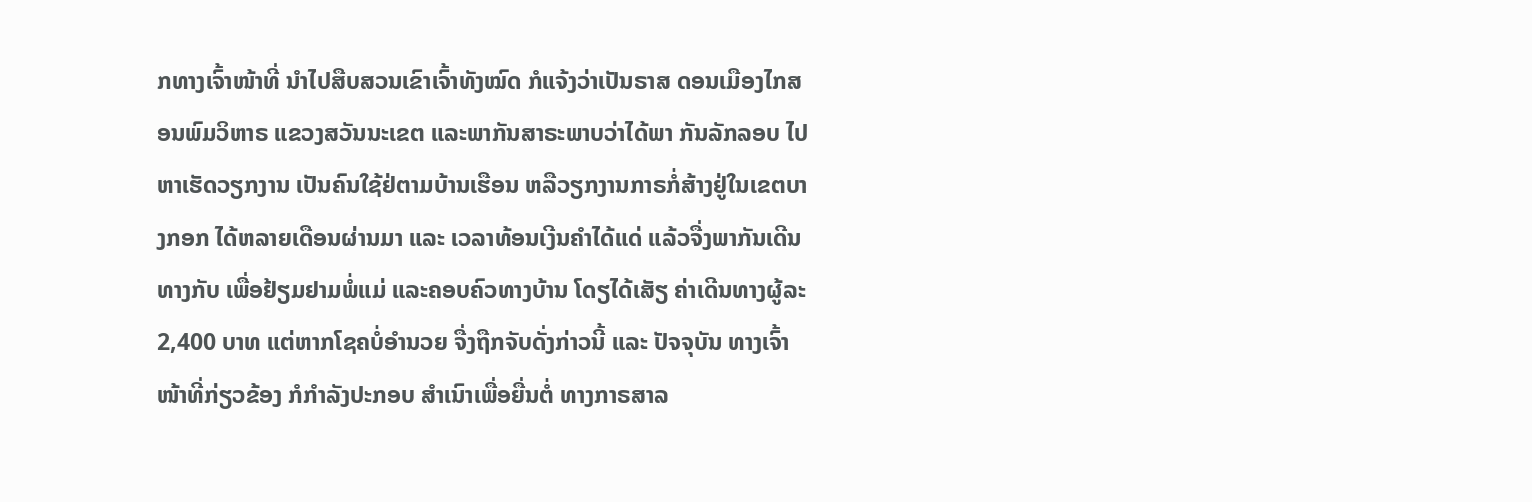ກທາງເຈົ້າໜ້າທີ່ ນຳໄປສືບສວນເຂົາເຈົ້າທັງໝົດ ກໍແຈ້ງວ່າເປັນຣາສ ດອນເມືອງໄກສອນພົມວິຫາຣ ແຂວງສວັນນະເຂຕ ແລະພາກັນສາຣະພາບວ່າໄດ້ພາ ກັນລັກລອບ ໄປຫາເຮັດວຽກງານ ເປັນຄົນໃຊ້ຢ່ຕາມບ້ານເຮືອນ ຫລືວຽກງານກາຣກໍ່ສ້າງຢູ່ໃນເຂຕບາງກອກ ໄດ້ຫລາຍເດືອນຜ່ານມາ ແລະ ເວລາທ້ອນເງີນຄຳໄດ້ແດ່ ແລ້ວຈື່ງພາກັນເດີນທາງກັບ ເພື່ອຢ້ຽມຢາມພໍ່ແມ່ ແລະຄອບຄົວທາງບ້ານ ໂດຽໄດ້ເສັຽ ຄ່າເດີນທາງຜູ້ລະ 2,400 ບາທ ແຕ່ຫາກໂຊຄບໍ່ອຳນວຍ ຈື່ງຖືກຈັບດັ່ງກ່າວນີ້ ແລະ ປັຈຈຸບັນ ທາງເຈົ້າໜ້າທີ່ກ່ຽວຂ້ອງ ກໍກຳລັງປະກອບ ສຳເນົາເພື່ອຍື່ນຕໍ່ ທາງກາຣສາລ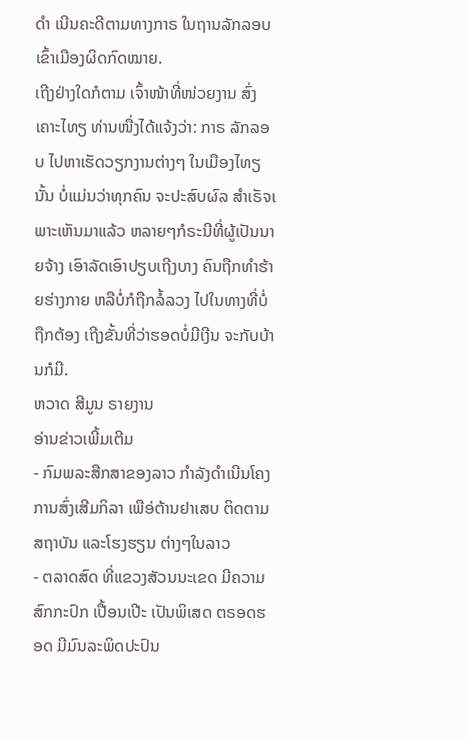ດຳ ເນີນຄະດີຕາມທາງກາຣ ໃນຖານລັກລອບ ເຂົ້າເມືອງຜິດກົດໝາຍ.
ເຖີງຢ່າງໃດກໍຕາມ ເຈົ້າໜ້າທີ່ໜ່ວຍງານ ສົ່ງເຄາະໄທຽ ທ່ານໜື່ງໄດ້ແຈ້ງວ່າ: ກາຣ ລັກລອບ ໄປຫາເຮັດວຽກງານຕ່າງໆ ໃນເມືອງໄທຽນັ້ນ ບໍ່ແມ່ນວ່າທຸກຄົນ ຈະປະສົບຜົລ ສຳເຣັຈເ ພາະເຫັນມາແລ້ວ ຫລາຍໆກໍຣະນີທີ່ຜູ້ເປັນນາຍຈ້າງ ເອົາລັດເອົາປຽບເຖີງບາງ ຄົນຖືກທຳຮ້າຍຮ່າງກາຍ ຫລືບໍ່ກໍຖືກລໍ້ລວງ ໄປໃນທາງທີ່ບໍ່ຖືກຕ້ອງ ເຖີງຂັ້ນທີ່ວ່າຮອດບໍ່ມີເງີນ ຈະກັບບ້ານກໍມີ.
ຫວາດ ສີມູນ ຣາຍງານ
ອ່ານຂ່າວເພີ້ມເຕີມ
- ກົມພລະສືກສາຂອງລາວ ກຳລັງດຳເນີນໂຄງການສົ່ງເສີມກິລາ ເພືອ່ຕ້ານຢາເສບ ຕິດຕາມ ສຖາບັນ ແລະໂຮງຮຽນ ຕ່າງໆໃນລາວ
- ຕລາດສົດ ທີ່ແຂວງສັວນນະເຂດ ມີຄວາມສົກກະປົກ ເປື້ອນເປີະ ເປັນພິເສດ ຕຣອດຮອດ ມີມົນລະພິດປະປົນ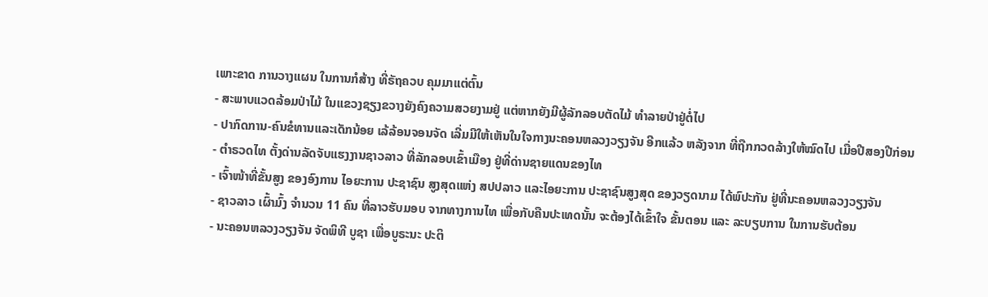ເພາະຂາດ ການວາງແຜນ ໃນການກໍສ້າງ ທີ່ຣັຖຄວບ ຄຸມມາແຕ່ຕົ້ນ
- ສະພາບແວດລ້ອມປ່າໄມ້ ໃນແຂວງຊຽງຂວາງຍັງຄົງຄວາມສວຍງາມຢູ່ ແຕ່ຫາກຍັງມີຜູ້ລັກລອບຕັດໄມ້ ທໍາລາຍປ່າຢູ່ຕໍ່ໄປ
- ປາກົດການ-ຄົນຂໍທານແລະເດັກນ້ອຍ ເລ້ລ້ອນຈອນຈັດ ເລີ່ມມີໃຫ້ເຫັນໃນໃຈກາງນະຄອນຫລວງວຽງຈັນ ອີກແລ້ວ ຫລັງຈາກ ທີ່ຖືກກວດລ້າງໃຫ້ໝົດໄປ ເມື່ອປີສອງປີກ່ອນ
- ຕໍາຣວດໄທ ຕັ້ງດ່ານລັດຈັບແຮງງານຊາວລາວ ທີ່ລັກລອບເຂົ້າເມືອງ ຢູ່ທີ່ດ່ານຊາຍແດນຂອງໄທ
- ເຈົ້າໜ້າທີ່ຂັ້ນສູງ ຂອງອົງການ ໄອຍະການ ປະຊາຊົນ ສູງສຸດແຫ່ງ ສປປລາວ ແລະໄອຍະການ ປະຊາຊົນສູງສຸດ ຂອງວຽດນາມ ໄດ້ພົປະກັນ ຢູ່ທີ່ນະຄອນຫລວງວຽງຈັນ
- ຊາວລາວ ເຜົ້າມົ້ງ ຈຳນວນ 11 ຄົນ ທີ່ລາວຮັບມອບ ຈາກທາງການໄທ ເພື່ອກັບຄືນປະເທດນັ້ນ ຈະຕ້ອງໄດ້ເຂົ້າໃຈ ຂັ້ນຕອນ ແລະ ລະບຽບການ ໃນການຮັບຕ້ອນ
- ນະຄອນຫລວງວຽງຈັນ ຈັດພິທີ ບູຊາ ເພື່ອບູຣະນະ ປະຕິ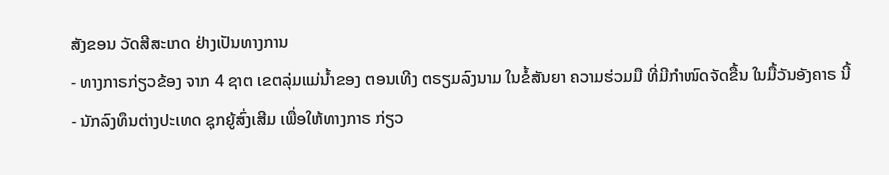ສັງຂອນ ວັດສີສະເກດ ຢ່າງເປັນທາງການ
- ທາງກາຣກ່ຽວຂ້ອງ ຈາກ 4 ຊາຕ ເຂຕລຸ່ມແມ່ນ້ຳຂອງ ຕອນເທີງ ຕຣຽມລົງນາມ ໃນຂໍ້ສັນຍາ ຄວາມຮ່ວມມື ທີ່ມີກຳໜົດຈັດຂື້ນ ໃນມື້ວັນອັງຄາຣ ນີ້
- ນັກລົງທຶນຕ່າງປະເທດ ຊຸກຍູ້ສົ່ງເສີມ ເພື່ອໃຫ້ທາງກາຣ ກ່ຽວ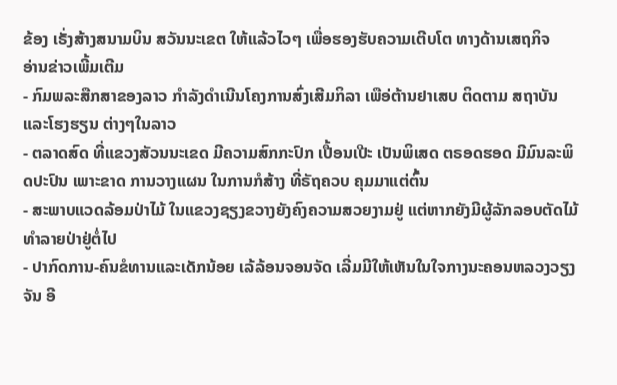ຂ້ອງ ເຣັ່ງສ້າງສນາມບິນ ສວັນນະເຂຕ ໃຫ້ແລ້ວໄວໆ ເພື່ອຮອງຮັບຄວາມເຕີບໂຕ ທາງດ້ານເສຖກິຈ
ອ່ານຂ່າວເພີ້ມເຕີມ
- ກົມພລະສືກສາຂອງລາວ ກຳລັງດຳເນີນໂຄງການສົ່ງເສີມກິລາ ເພືອ່ຕ້ານຢາເສບ ຕິດຕາມ ສຖາບັນ ແລະໂຮງຮຽນ ຕ່າງໆໃນລາວ
- ຕລາດສົດ ທີ່ແຂວງສັວນນະເຂດ ມີຄວາມສົກກະປົກ ເປື້ອນເປີະ ເປັນພິເສດ ຕຣອດຮອດ ມີມົນລະພິດປະປົນ ເພາະຂາດ ການວາງແຜນ ໃນການກໍສ້າງ ທີ່ຣັຖຄວບ ຄຸມມາແຕ່ຕົ້ນ
- ສະພາບແວດລ້ອມປ່າໄມ້ ໃນແຂວງຊຽງຂວາງຍັງຄົງຄວາມສວຍງາມຢູ່ ແຕ່ຫາກຍັງມີຜູ້ລັກລອບຕັດໄມ້ ທໍາລາຍປ່າຢູ່ຕໍ່ໄປ
- ປາກົດການ-ຄົນຂໍທານແລະເດັກນ້ອຍ ເລ້ລ້ອນຈອນຈັດ ເລີ່ມມີໃຫ້ເຫັນໃນໃຈກາງນະຄອນຫລວງວຽງຈັນ ອີ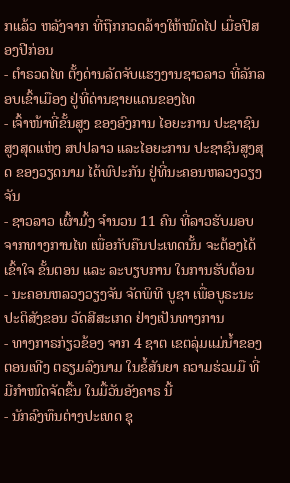ກແລ້ວ ຫລັງຈາກ ທີ່ຖືກກວດລ້າງໃຫ້ໝົດໄປ ເມື່ອປີສອງປີກ່ອນ
- ຕໍາຣວດໄທ ຕັ້ງດ່ານລັດຈັບແຮງງານຊາວລາວ ທີ່ລັກລອບເຂົ້າເມືອງ ຢູ່ທີ່ດ່ານຊາຍແດນຂອງໄທ
- ເຈົ້າໜ້າທີ່ຂັ້ນສູງ ຂອງອົງການ ໄອຍະການ ປະຊາຊົນ ສູງສຸດແຫ່ງ ສປປລາວ ແລະໄອຍະການ ປະຊາຊົນສູງສຸດ ຂອງວຽດນາມ ໄດ້ພົປະກັນ ຢູ່ທີ່ນະຄອນຫລວງວຽງຈັນ
- ຊາວລາວ ເຜົ້າມົ້ງ ຈຳນວນ 11 ຄົນ ທີ່ລາວຮັບມອບ ຈາກທາງການໄທ ເພື່ອກັບຄືນປະເທດນັ້ນ ຈະຕ້ອງໄດ້ເຂົ້າໃຈ ຂັ້ນຕອນ ແລະ ລະບຽບການ ໃນການຮັບຕ້ອນ
- ນະຄອນຫລວງວຽງຈັນ ຈັດພິທີ ບູຊາ ເພື່ອບູຣະນະ ປະຕິສັງຂອນ ວັດສີສະເກດ ຢ່າງເປັນທາງການ
- ທາງກາຣກ່ຽວຂ້ອງ ຈາກ 4 ຊາຕ ເຂຕລຸ່ມແມ່ນ້ຳຂອງ ຕອນເທີງ ຕຣຽມລົງນາມ ໃນຂໍ້ສັນຍາ ຄວາມຮ່ວມມື ທີ່ມີກຳໜົດຈັດຂື້ນ ໃນມື້ວັນອັງຄາຣ ນີ້
- ນັກລົງທຶນຕ່າງປະເທດ ຊຸ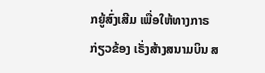ກຍູ້ສົ່ງເສີມ ເພື່ອໃຫ້ທາງກາຣ ກ່ຽວຂ້ອງ ເຣັ່ງສ້າງສນາມບິນ ສ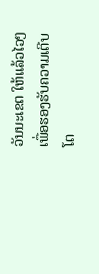ວັນນະເຂຕ ໃຫ້ແລ້ວໄວໆ ເພື່ອຮອງຮັບຄວາມເຕີບໂຕ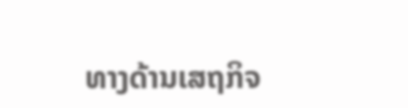ທາງດ້ານເສຖກິຈ